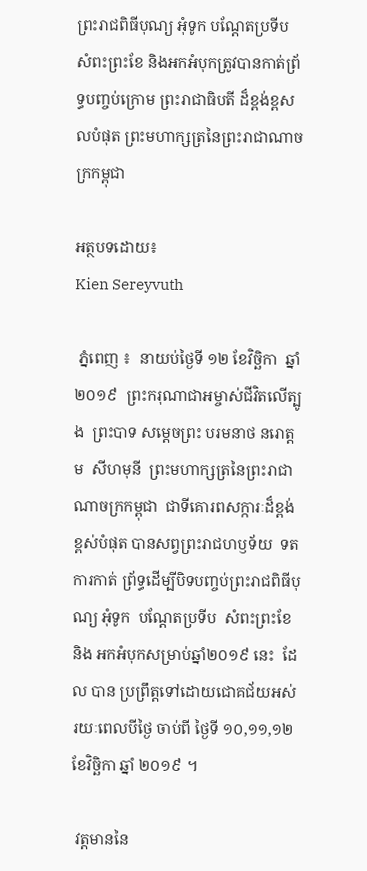ព្រះរាជពិធីបុណ្យ អុំទូក បណ្តែតប្រទីប សំពះព្រះខែ និងអកអំបុកត្រូវបានកាត់ព្រ័ទ្ធបញ្ចប់ក្រោម ព្រះរាជាធិបតី ដ៏ខ្ពង់ខ្ពសលបំផុត ព្រះមហាក្សត្រនៃព្រះរាជាណាចក្រកម្ពុជា

អត្ថបទដោយ៖
Kien Sereyvuth

 ភ្នំពេញ ៖  នាយប់ថ្ងៃទី ១២ ខែវិច្ឆិកា  ឆ្នាំ២០១៩  ព្រះករុណាជាអម្ចាស់ជីវិតលើត្បូង  ព្រះបាទ សម្ដេចព្រះ បរមនាថ នរោត្តម  សីហមុនី  ព្រះមហាក្សត្រនៃព្រះរាជាណាចក្រកម្ពុជា  ជាទីគោរពសក្ការៈដ៏ខ្ពង់ខ្ពស់បំផុត បានសព្វព្រះរាជហឫទ័យ  ទតការកាត់ ព្រ័ទ្ធដើម្បីបិទបញ្ចប់ព្រះរាជពិធីបុណ្យ អុំទូក  បណ្តែតប្រទីប  សំពះព្រះខែ  និង អកអំបុកសម្រាប់ឆ្នាំ២០១៩ នេះ  ដែល បាន ប្រព្រឹត្តទៅដោយជោគជ័យអស់រយៈពេលបីថ្ងៃ ចាប់ពី ថ្ងៃទី ១០,១១,១២  ខែវិច្ឆិកា ឆ្នាំ ២០១៩ ។

 វត្តមាននៃ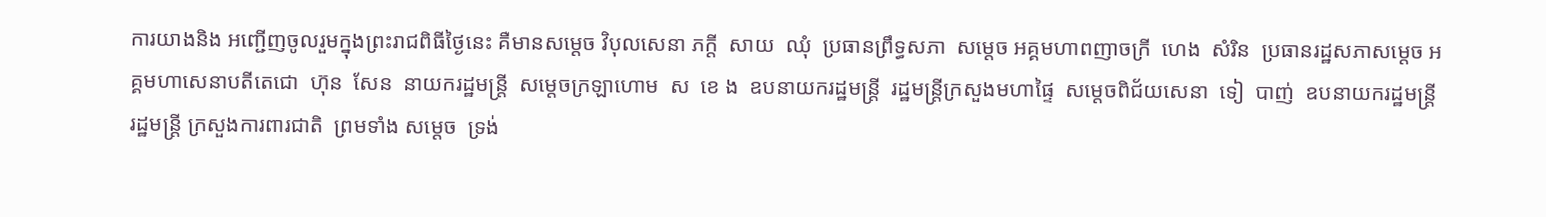ការយាងនិង អញ្ជើញចូលរួមក្នុងព្រះរាជពិធីថ្ងៃនេះ គឺមានសម្តេច វិបុលសេនា ភក្តី  សាយ  ឈុំ  ប្រធានព្រឹទ្ធសភា  សម្តេច អគ្គមហាពញាចក្រី  ហេង  សំរិន  ប្រធានរដ្ឋសភាសម្តេច អគ្គមហាសេនាបតីតេជោ  ហ៊ុន  សែន  នាយករដ្ឋមន្ត្រី  សម្តេចក្រឡាហោម  ស  ខេ ង  ឧបនាយករដ្ឋមន្ត្រី  រដ្ឋមន្ត្រីក្រសួងមហាផ្ទៃ  សម្តេចពិជ័យសេនា  ទៀ  បាញ់  ឧបនាយករដ្ឋមន្ត្រី  រដ្ឋមន្ត្រី ក្រសួងការពារជាតិ  ព្រមទាំង សម្តេច  ទ្រង់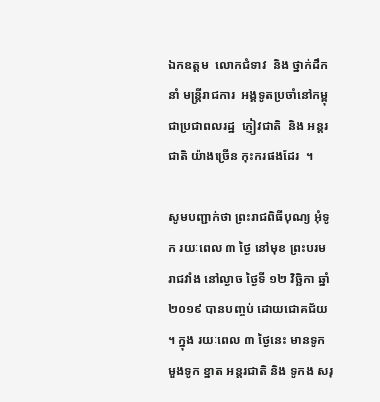ឯកឧត្តម  លោកជំទាវ  និង ថ្នាក់ដឹកនាំ មន្ត្រីរាជការ  អង្គទូតប្រចាំនៅកម្ពុជាប្រជាពលរដ្ឋ  ភ្ញៀវជាតិ  និង អន្តរជាតិ យ៉ាងច្រើន កុះករផងដែរ  ។

សូមបញ្ជាក់ថា ព្រះរាជពិធីបុណ្យ អុំទូក រយៈពេល ៣ ថ្ងៃ នៅមុខ ព្រះបរមរាជវាំង នៅល្ងាច ថ្ងៃទី ១២ វិច្ឆិកា ឆ្នាំ ២០១៩ បានបញ្ចប់ ដោយជោគជ័យ ។ ក្នុង រយៈពេល ៣ ថ្ងៃនេះ មានទូកមួងទូក ខ្នាត អន្តរជាតិ និង ទូកង សរុ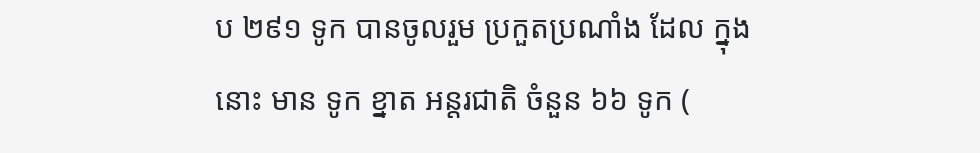ប ២៩១ ទូក បានចូលរួម ប្រកួតប្រណាំង ដែល ក្នុងនោះ មាន ទូក ខ្នាត អន្តរជាតិ ចំនួន ៦៦ ទូក (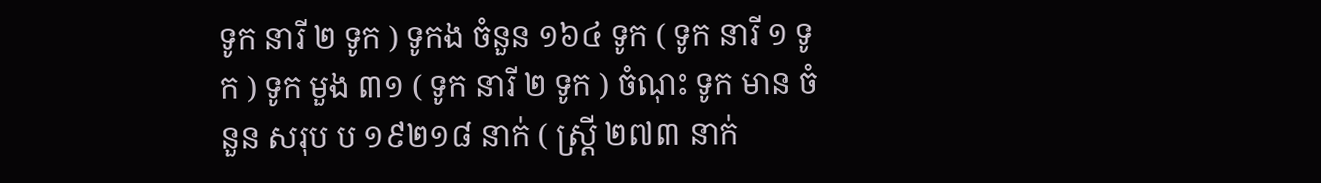ទូក នារី ២ ទូក ) ទូកង ចំនួន ១៦៤ ទូក ( ទូក នារី ១ ទូក ) ទូក មួង ៣១ ( ទូក នារី ២ ទូក ) ចំណុះ ទូក មាន ចំនួន សរុប ប ១៩២១៨ នាក់ ( ស្ត្រី ២៧៣ នាក់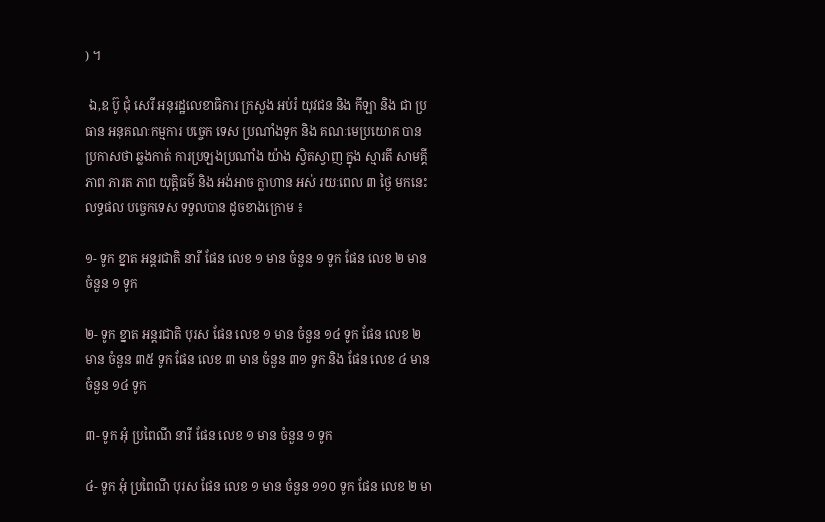) ។

 ឯ,ឧ ប៊ូ ជុំ សេរី អនុរដ្ឋលេខាធិការ ក្រសួង អប់រំ យុវជន និង កីឡា និង ជា ប្រធាន អនុគណៈកម្មការ បច្ចេក ទេស ប្រណាំងទូក និង គណៈមេប្រយោគ បានប្រកាសថា ឆ្លងកាត់ ការប្រឡងប្រណាំង យ៉ាង ស្វិតស្វាញ ក្នុង ស្មារតី សាមគ្គីភាព ភារត ភាព យុត្តិធម៌ និង អង់អាច ក្លាហាន អស់ រយៈពេល ៣ ថ្ងៃ មកនេះ លទ្ធផល បច្ចេកទេស ទទួលបាន ដូចខាងក្រោម ៖

១- ទូក ខ្នាត អន្តរជាតិ នារី ផែន លេខ ១ មាន ចំនួន ១ ទូក ផែន លេខ ២ មាន ចំនួន ១ ទូក

២- ទូក ខ្នាត អន្តរជាតិ បុរស ផែន លេខ ១ មាន ចំនួន ១៤ ទូក ផែន លេខ ២ មាន ចំនួន ៣៥ ទូក ផែន លេខ ៣ មាន ចំនួន ៣១ ទូក និង ផែន លេខ ៤ មាន ចំនួន ១៤ ទូក

៣- ទូក អុំ ប្រពៃណី នារី ផែន លេខ ១ មាន ចំនួន ១ ទូក

៤- ទូក អុំ ប្រពៃណី បុរស ផែន លេខ ១ មាន ចំនួន ១១០ ទូក ផែន លេខ ២ មា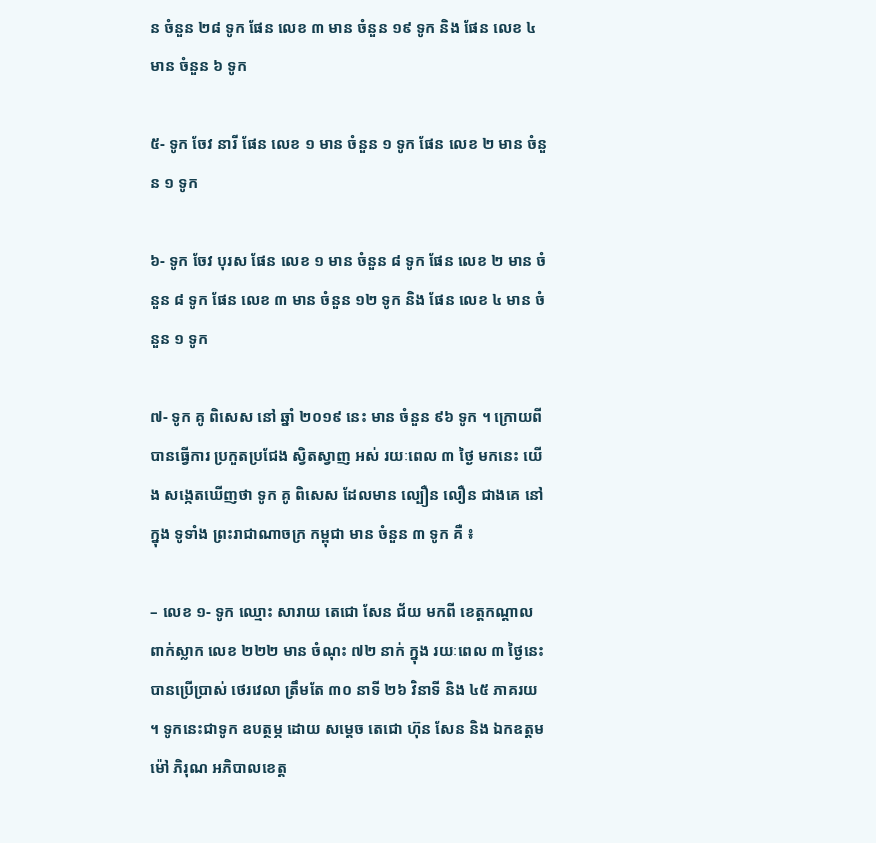ន ចំនួន ២៨ ទូក ផែន លេខ ៣ មាន ចំនួន ១៩ ទូក និង ផែន លេខ ៤ មាន ចំនួន ៦ ទូក

៥- ទូក ចែវ នារី ផែន លេខ ១ មាន ចំនួន ១ ទូក ផែន លេខ ២ មាន ចំនួន ១ ទូក

៦- ទូក ចែវ បុរស ផែន លេខ ១ មាន ចំនួន ៨ ទូក ផែន លេខ ២ មាន ចំនួន ៨ ទូក ផែន លេខ ៣ មាន ចំនួន ១២ ទូក និង ផែន លេខ ៤ មាន ចំនួន ១ ទូក

៧- ទូក គូ ពិសេស នៅ ឆ្នាំ ២០១៩ នេះ មាន ចំនួន ៩៦ ទូក ។ ក្រោយពី បានធ្វើការ ប្រកួតប្រជែង ស្វិតស្វាញ អស់ រយៈពេល ៣ ថ្ងៃ មកនេះ យើង សង្កេតឃើញថា ទូក គូ ពិសេស ដែលមាន ល្បឿន លឿន ជាងគេ នៅក្នុង ទូទាំង ព្រះរាជាណាចក្រ កម្ពុជា មាន ចំនួន ៣ ទូក គឺ ៖

– លេខ ១- ទូក ឈ្មោះ សារាយ តេជោ សែន ជ័យ មកពី ខេត្តកណ្តាល ពាក់ស្លាក លេខ ២២២ មាន ចំណុះ ៧២ នាក់ ក្នុង រយៈពេល ៣ ថ្ងៃនេះ បានប្រើប្រាស់ ថេរវេលា ត្រឹមតែ ៣០ នាទី ២៦ វិនាទី និង ៤៥ ភាគរយ ។ ទូកនេះជាទូក ឧបត្ថម្ភ ដោយ សម្តេច តេជោ ហ៊ុន សែន និង ឯកឧត្តម ម៉ៅ ភិរុណ អភិបាលខេត្ត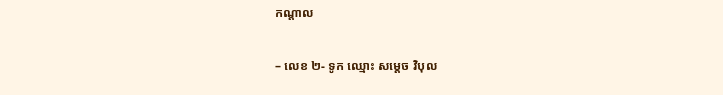កណ្តាល

– លេខ ២- ទូក ឈ្មោះ សម្តេច វិបុល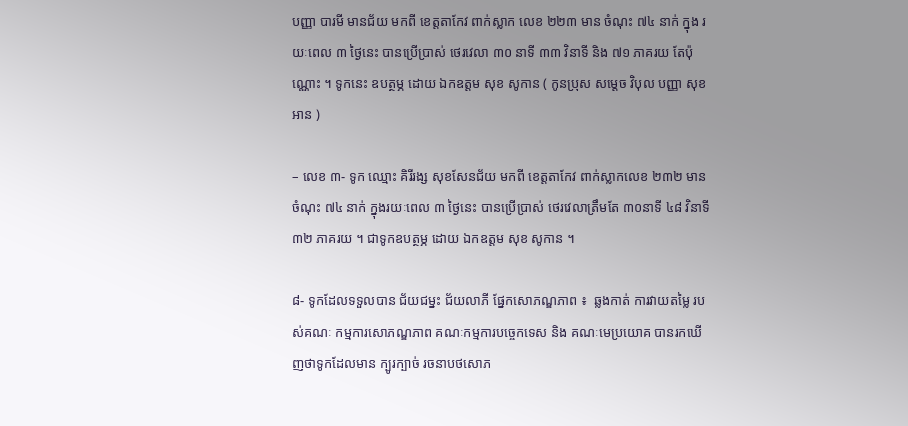បញ្ញា បារមី មានជ័យ មកពី ខេត្តតាកែវ ពាក់ស្លាក លេខ ២២៣ មាន ចំណុះ ៧៤ នាក់ ក្នុង រយៈពេល ៣ ថ្ងៃនេះ បានប្រើប្រាស់ ថេរវេលា ៣០ នាទី ៣៣ វិនាទី និង ៧១ ភាគរយ តែប៉ុណ្ណោះ ។ ទូកនេះ ឧបត្ថម្ភ ដោយ ឯកឧត្តម សុខ សូកាន ( កូនប្រុស សម្តេច វិបុល បញ្ញា សុខ អាន )

– លេខ ៣- ទូក ឈ្មោះ គិរីរង្ស សុខសែនជ័យ មកពី ខេត្តតាកែវ ពាក់ស្លាកលេខ ២៣២ មានចំណុះ ៧៤ នាក់ ក្នុងរយៈពេល ៣ ថ្ងៃនេះ បានប្រើប្រាស់ ថេរវេលាត្រឹមតែ ៣០នាទី ៤៨ វិនាទី  ៣២ ភាគរយ ។ ជាទូកឧបត្ថម្ភ ដោយ ឯកឧត្តម សុខ សូកាន ។

៨- ទូកដែលទទួលបាន ជ័យជម្នះ ជ័យលាភី ផ្នែកសោភណ្ឌភាព ៖  ឆ្លងកាត់ ការវាយតម្លៃ របស់គណៈ កម្មការសោភណ្ឌភាព គណៈកម្មការបច្ចេកទេស និង គណៈមេប្រយោគ បានរកឃើញថាទូកដែលមាន ក្បូរក្បាច់ រចនាបថសោភ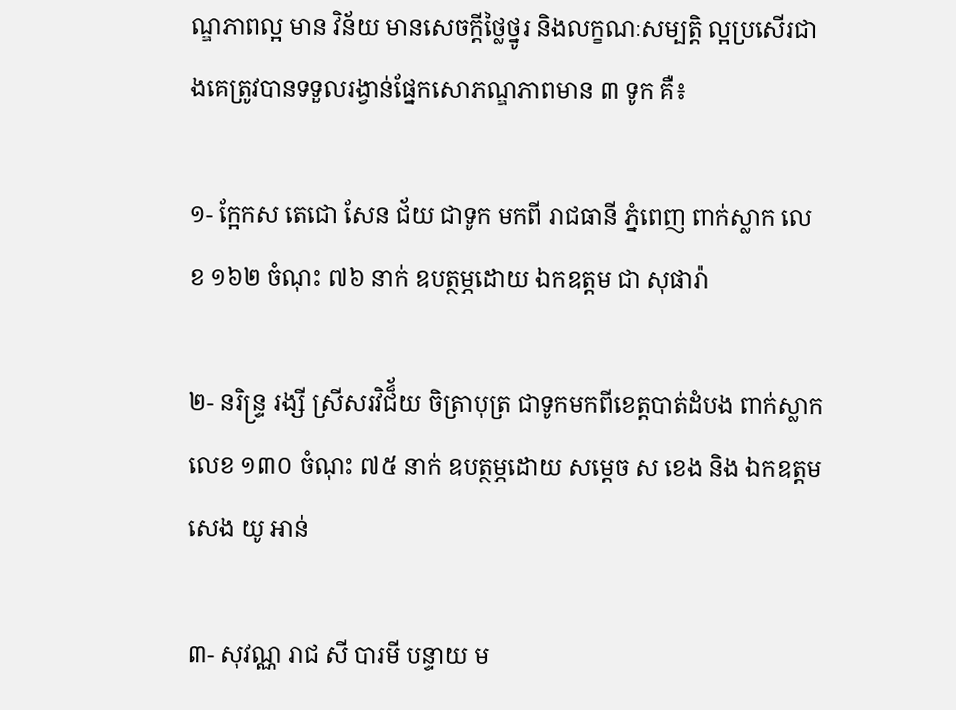ណ្ឌភាពល្អ មាន វិន័យ មានសេចក្តីថ្លៃថ្នូរ និងលក្ខណៈសម្បត្តិ ល្អប្រសើរជាងគេត្រូវបានទទួលរង្វាន់ផ្នែកសោភណ្ឌភាពមាន ៣ ទូក គឺ៖

១- ក្អែកស តេជោ សែន ជ័យ ជាទូក មកពី រាជធានី ភ្នំពេញ ពាក់ស្លាក លេខ ១៦២ ចំណុះ ៧៦ នាក់ ឧបត្ថម្ភដោយ ឯកឧត្តម ជា សុផារ៉ា

២- នរិន្ទ្រ រង្សី ស្រីសរវិជ៏័យ ចិត្រាបុត្រ ជាទូកមកពីខេត្តបាត់ដំបង ពាក់ស្លាកលេខ ១៣០ ចំណុះ ៧៥ នាក់ ឧបត្ថម្ភដោយ សម្តេច ស ខេង និង ឯកឧត្តម សេង យូ អាន់

៣- សុវណ្ណ រាជ សី បារមី បន្ទាយ ម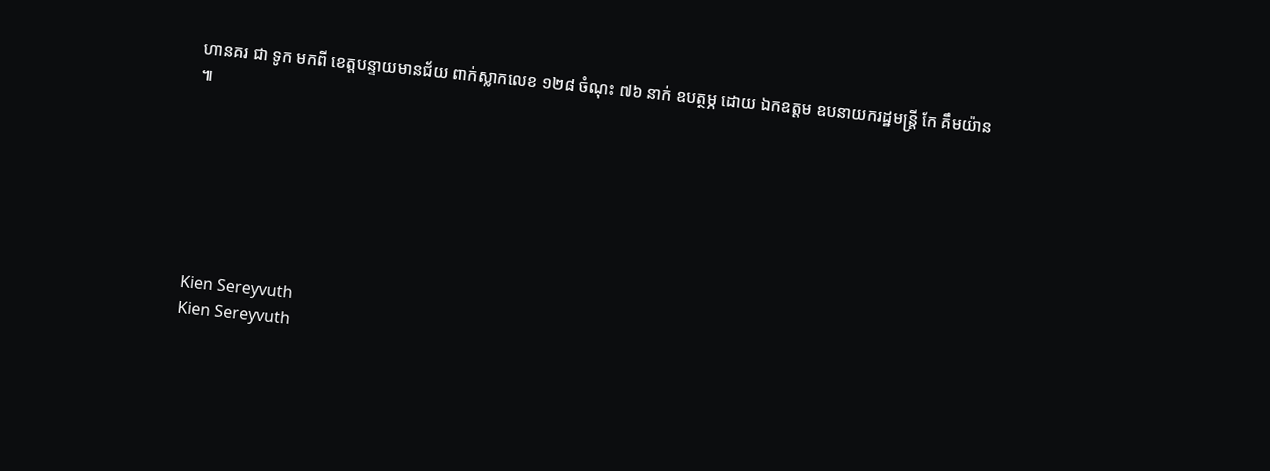ហានគរ ជា ទូក មកពី ខេត្តបន្ទាយមានជ័យ ពាក់ស្លាកលេខ ១២៨ ចំណុះ ៧៦ នាក់ ឧបត្ថម្ភ ដោយ ឯកឧត្តម ឧបនាយករដ្ឋមន្ត្រី កែ គឹមយ៉ាន ៕







Kien Sereyvuth
Kien Sereyvuth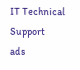IT Technical Support
ads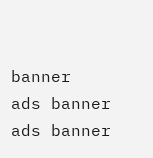banner
ads banner
ads banner